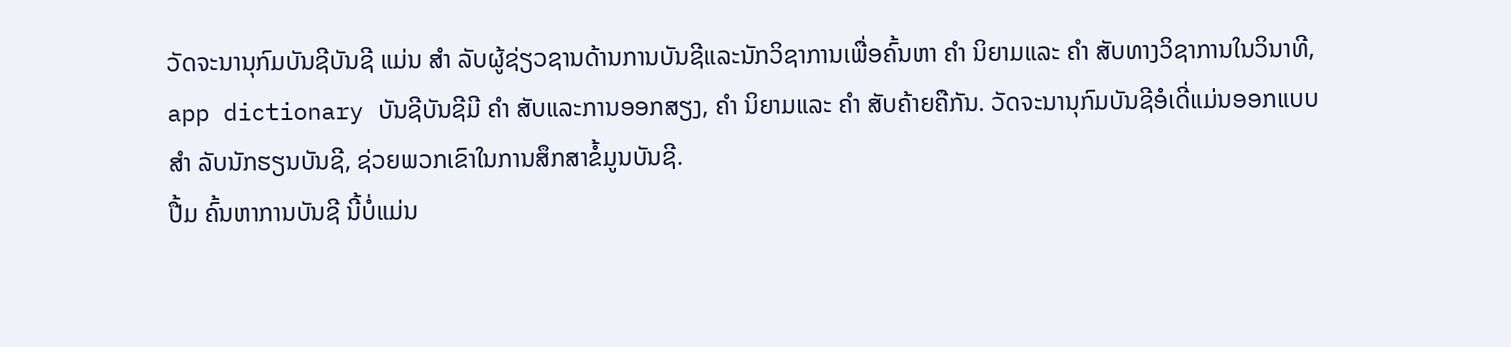ວັດຈະນານຸກົມບັນຊີບັນຊີ ແມ່ນ ສຳ ລັບຜູ້ຊ່ຽວຊານດ້ານການບັນຊີແລະນັກວິຊາການເພື່ອຄົ້ນຫາ ຄຳ ນິຍາມແລະ ຄຳ ສັບທາງວິຊາການໃນວິນາທີ, app dictionary ບັນຊີບັນຊີມີ ຄຳ ສັບແລະການອອກສຽງ, ຄຳ ນິຍາມແລະ ຄຳ ສັບຄ້າຍຄືກັນ. ວັດຈະນານຸກົມບັນຊີອໍເດີ່ແມ່ນອອກແບບ ສຳ ລັບນັກຮຽນບັນຊີ, ຊ່ວຍພວກເຂົາໃນການສຶກສາຂໍ້ມູນບັນຊີ.
ປື້ມ ຄົ້ນຫາການບັນຊີ ນີ້ບໍ່ແມ່ນ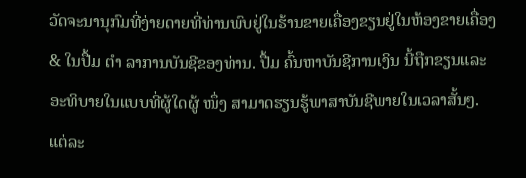ວັດຈະນານຸກົມທີ່ງ່າຍດາຍທີ່ທ່ານພົບຢູ່ໃນຮ້ານຂາຍເຄື່ອງຂຽນຢູ່ໃນຫ້ອງຂາຍເຄື່ອງ & ໃນປື້ມ ຕຳ ລາການບັນຊີຂອງທ່ານ. ປື້ມ ຄົ້ນຫາບັນຊີການເງິນ ນີ້ຖືກຂຽນແລະອະທິບາຍໃນແບບທີ່ຜູ້ໃດຜູ້ ໜຶ່ງ ສາມາດຮຽນຮູ້ພາສາບັນຊີພາຍໃນເວລາສັ້ນໆ. ແຕ່ລະ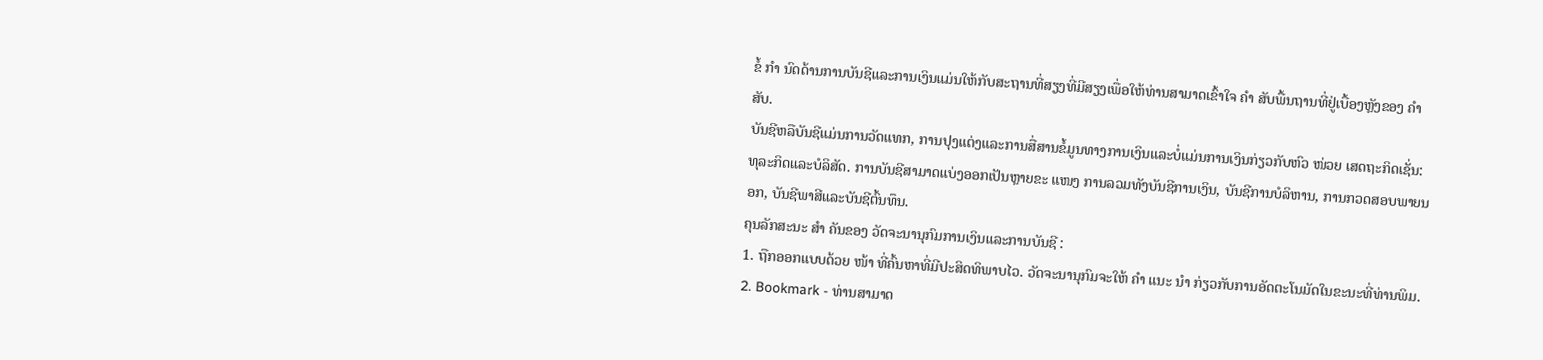ຂໍ້ ກຳ ນົດດ້ານການບັນຊີແລະການເງິນແມ່ນໃຫ້ກັບສະຖານທີ່ສຽງທີ່ມີສຽງເພື່ອໃຫ້ທ່ານສາມາດເຂົ້າໃຈ ຄຳ ສັບພື້ນຖານທີ່ຢູ່ເບື້ອງຫຼັງຂອງ ຄຳ ສັບ.
ບັນຊີຫລືບັນຊີແມ່ນການວັດແທກ, ການປຸງແຕ່ງແລະການສື່ສານຂໍ້ມູນທາງການເງິນແລະບໍ່ແມ່ນການເງິນກ່ຽວກັບຫົວ ໜ່ວຍ ເສດຖະກິດເຊັ່ນ: ທຸລະກິດແລະບໍລິສັດ. ການບັນຊີສາມາດແບ່ງອອກເປັນຫຼາຍຂະ ແໜງ ການລວມທັງບັນຊີການເງິນ, ບັນຊີການບໍລິຫານ, ການກວດສອບພາຍນອກ, ບັນຊີພາສີແລະບັນຊີຕົ້ນທຶນ.
ຄຸນລັກສະນະ ສຳ ຄັນຂອງ ວັດຈະນານຸກົມການເງິນແລະການບັນຊີ :
1. ຖືກອອກແບບດ້ວຍ ໜ້າ ທີ່ຄົ້ນຫາທີ່ມີປະສິດທິພາບໄວ. ວັດຈະນານຸກົມຈະໃຫ້ ຄຳ ແນະ ນຳ ກ່ຽວກັບການອັດຕະໂນມັດໃນຂະນະທີ່ທ່ານພິມ.
2. Bookmark - ທ່ານສາມາດ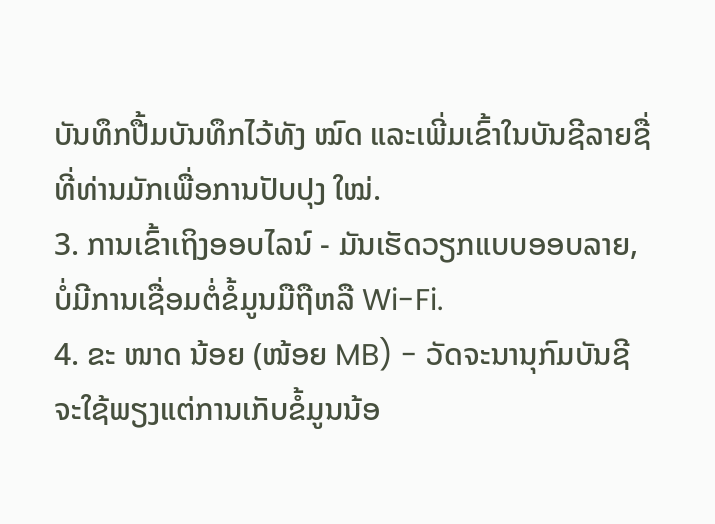ບັນທຶກປື້ມບັນທຶກໄວ້ທັງ ໝົດ ແລະເພີ່ມເຂົ້າໃນບັນຊີລາຍຊື່ທີ່ທ່ານມັກເພື່ອການປັບປຸງ ໃໝ່.
3. ການເຂົ້າເຖິງອອບໄລນ໌ - ມັນເຮັດວຽກແບບອອບລາຍ, ບໍ່ມີການເຊື່ອມຕໍ່ຂໍ້ມູນມືຖືຫລື Wi-Fi.
4. ຂະ ໜາດ ນ້ອຍ (ໜ້ອຍ MB) - ວັດຈະນານຸກົມບັນຊີ ຈະໃຊ້ພຽງແຕ່ການເກັບຂໍ້ມູນນ້ອ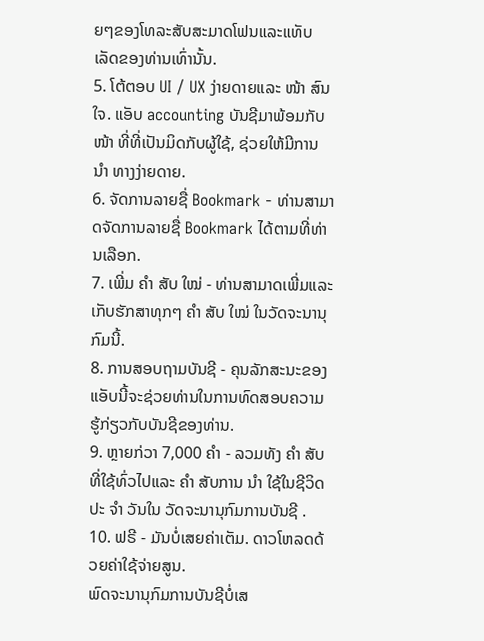ຍໆຂອງໂທລະສັບສະມາດໂຟນແລະແທັບເລັດຂອງທ່ານເທົ່ານັ້ນ.
5. ໂຕ້ຕອບ UI / UX ງ່າຍດາຍແລະ ໜ້າ ສົນໃຈ. ແອັບ accounting ບັນຊີມາພ້ອມກັບ ໜ້າ ທີ່ທີ່ເປັນມິດກັບຜູ້ໃຊ້, ຊ່ວຍໃຫ້ມີການ ນຳ ທາງງ່າຍດາຍ.
6. ຈັດການລາຍຊື່ Bookmark - ທ່ານສາມາດຈັດການລາຍຊື່ Bookmark ໄດ້ຕາມທີ່ທ່ານເລືອກ.
7. ເພີ່ມ ຄຳ ສັບ ໃໝ່ - ທ່ານສາມາດເພີ່ມແລະເກັບຮັກສາທຸກໆ ຄຳ ສັບ ໃໝ່ ໃນວັດຈະນານຸກົມນີ້.
8. ການສອບຖາມບັນຊີ - ຄຸນລັກສະນະຂອງແອັບນີ້ຈະຊ່ວຍທ່ານໃນການທົດສອບຄວາມຮູ້ກ່ຽວກັບບັນຊີຂອງທ່ານ.
9. ຫຼາຍກ່ວາ 7,000 ຄຳ - ລວມທັງ ຄຳ ສັບທີ່ໃຊ້ທົ່ວໄປແລະ ຄຳ ສັບການ ນຳ ໃຊ້ໃນຊີວິດປະ ຈຳ ວັນໃນ ວັດຈະນານຸກົມການບັນຊີ .
10. ຟຣີ - ມັນບໍ່ເສຍຄ່າເຕັມ. ດາວໂຫລດດ້ວຍຄ່າໃຊ້ຈ່າຍສູນ.
ພົດຈະນານຸກົມການບັນຊີບໍ່ເສ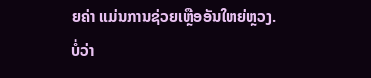ຍຄ່າ ແມ່ນການຊ່ວຍເຫຼືອອັນໃຫຍ່ຫຼວງ. ບໍ່ວ່າ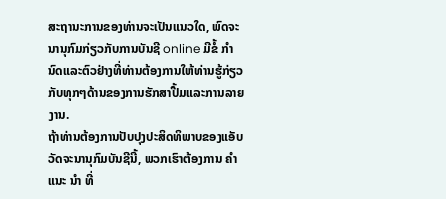ສະຖານະການຂອງທ່ານຈະເປັນແນວໃດ, ພົດຈະນານຸກົມກ່ຽວກັບການບັນຊີ online ມີຂໍ້ ກຳ ນົດແລະຕົວຢ່າງທີ່ທ່ານຕ້ອງການໃຫ້ທ່ານຮູ້ກ່ຽວກັບທຸກໆດ້ານຂອງການຮັກສາປື້ມແລະການລາຍງານ.
ຖ້າທ່ານຕ້ອງການປັບປຸງປະສິດທິພາບຂອງແອັບວັດຈະນານຸກົມບັນຊີນີ້, ພວກເຮົາຕ້ອງການ ຄຳ ແນະ ນຳ ທີ່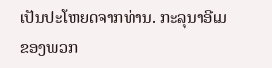ເປັນປະໂຫຍດຈາກທ່ານ. ກະລຸນາອີເມຂອງພວກ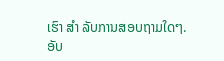ເຮົາ ສຳ ລັບການສອບຖາມໃດໆ.
ອັບ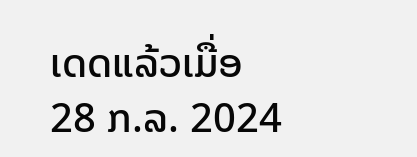ເດດແລ້ວເມື່ອ
28 ກ.ລ. 2024